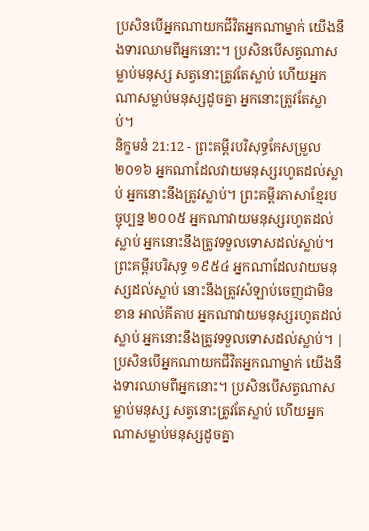ប្រសិនបើអ្នកណាយកជីវិតអ្នកណាម្នាក់ យើងនឹងទារឈាមពីអ្នកនោះ។ ប្រសិនបើសត្វណាសម្លាប់មនុស្ស សត្វនោះត្រូវតែស្លាប់ ហើយអ្នកណាសម្លាប់មនុស្សដូចគ្នា អ្នកនោះត្រូវតែស្លាប់។
និក្ខមនំ 21:12 - ព្រះគម្ពីរបរិសុទ្ធកែសម្រួល ២០១៦ អ្នកណាដែលវាយមនុស្សរហូតដល់ស្លាប់ អ្នកនោះនឹងត្រូវស្លាប់។ ព្រះគម្ពីរភាសាខ្មែរបច្ចុប្បន្ន ២០០៥ អ្នកណាវាយមនុស្សរហូតដល់ស្លាប់ អ្នកនោះនឹងត្រូវទទួលទោសដល់ស្លាប់។ ព្រះគម្ពីរបរិសុទ្ធ ១៩៥៤ អ្នកណាដែលវាយមនុស្សដល់ស្លាប់ នោះនឹងត្រូវសំឡាប់ចេញជាមិនខាន អាល់គីតាប អ្នកណាវាយមនុស្សរហូតដល់ស្លាប់ អ្នកនោះនឹងត្រូវទទួលទោសដល់ស្លាប់។ |
ប្រសិនបើអ្នកណាយកជីវិតអ្នកណាម្នាក់ យើងនឹងទារឈាមពីអ្នកនោះ។ ប្រសិនបើសត្វណាសម្លាប់មនុស្ស សត្វនោះត្រូវតែស្លាប់ ហើយអ្នកណាសម្លាប់មនុស្សដូចគ្នា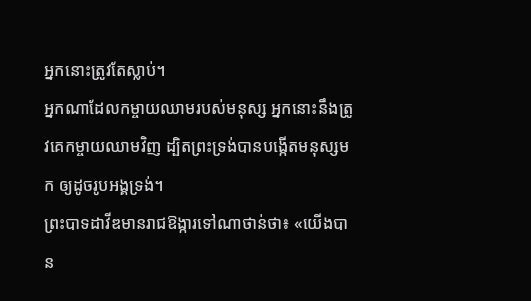អ្នកនោះត្រូវតែស្លាប់។
អ្នកណាដែលកម្ចាយឈាមរបស់មនុស្ស អ្នកនោះនឹងត្រូវគេកម្ចាយឈាមវិញ ដ្បិតព្រះទ្រង់បានបង្កើតមនុស្សមក ឲ្យដូចរូបអង្គទ្រង់។
ព្រះបាទដាវីឌមានរាជឱង្ការទៅណាថាន់ថា៖ «យើងបាន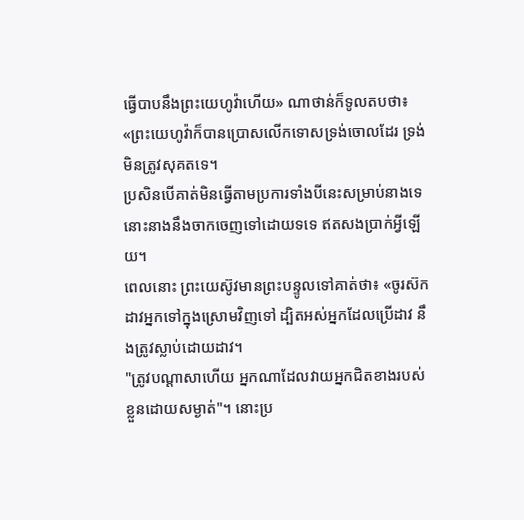ធ្វើបាបនឹងព្រះយេហូវ៉ាហើយ» ណាថាន់ក៏ទូលតបថា៖ «ព្រះយេហូវ៉ាក៏បានប្រោសលើកទោសទ្រង់ចោលដែរ ទ្រង់មិនត្រូវសុគតទេ។
ប្រសិនបើគាត់មិនធ្វើតាមប្រការទាំងបីនេះសម្រាប់នាងទេ នោះនាងនឹងចាកចេញទៅដោយទទេ ឥតសងប្រាក់អ្វីឡើយ។
ពេលនោះ ព្រះយេស៊ូវមានព្រះបន្ទូលទៅគាត់ថា៖ «ចូរស៊កដាវអ្នកទៅក្នុងស្រោមវិញទៅ ដ្បិតអស់អ្នកដែលប្រើដាវ នឹងត្រូវស្លាប់ដោយដាវ។
"ត្រូវបណ្ដាសាហើយ អ្នកណាដែលវាយអ្នកជិតខាងរបស់ខ្លួនដោយសម្ងាត់"។ នោះប្រ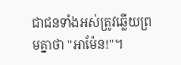ជាជនទាំងអស់ត្រូវឆ្លើយព្រមគ្នាថា "អាម៉ែន!"។